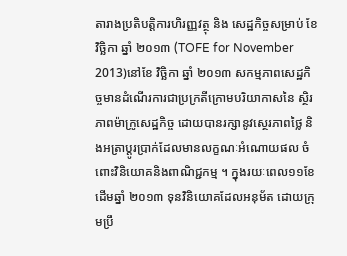តារាងប្រតិបត្តិការហិរញ្ញវត្ថុ និង សេដ្ឋកិច្ចសម្រាប់ ខែ វិច្ឆិកា ឆ្នាំ ២០១៣ (TOFE for November 2013)នៅខែ វិច្ឆិកា ឆ្នាំ ២០១៣ សកម្មភាពសេដ្ឋកិច្ចមានដំណើរការជាប្រក្រតីក្រោមបរិយាកាសនៃ ស្ថិរភាពម៉ាក្រូសេដ្ឋកិច្ច ដោយបានរក្សានូវស្ថេរភាពថ្លៃ និងអត្រាប្ដូរប្រាក់ដែលមានលក្ខណៈអំណោយផល ចំពោះវិនិយោគនិងពាណិជ្ជកម្ម ។ ក្នុងរយៈពេល១១ខែដើមឆ្នាំ ២០១៣ ទុនវិនិយោគដែលអនុម័ត ដោយក្រុមប្រឹ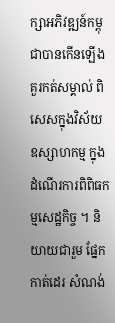ក្សាអភិវឌ្ឍន៍កម្ពុជាបានកើនឡើងគួរកត់សម្គាល់ ពិសេសក្នុងវិស័យឧស្សាហកម្ម ក្នុងដំណើរការពិពិធកម្មសេដ្ឋកិច្ច ។ និយាយជារួម ផ្នែកកាត់ដេរ សំណង់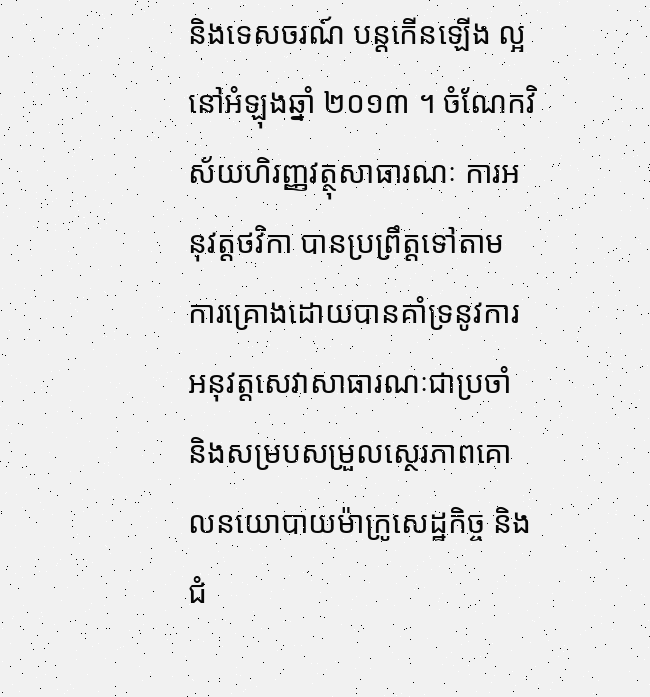និងទេសចរណ៍ បន្តកើនឡើង ល្អនៅអំឡុងឆ្នាំ ២០១៣ ។ ចំណែកវិស័យហិរញ្ញវត្ថុសាធារណៈ ការអនុវត្ដថវិកា បានប្រព្រឹត្ដទៅតាម ការគ្រោងដោយបានគាំទ្រនូវការអនុវត្ដសេវាសាធារណៈជាប្រចាំ និងសម្របសម្រួលស្ថេរភាពគោលនយោបាយម៉ាក្រូសេដ្ឋកិច្ច និងជំ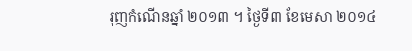រុញកំណើនឆ្នាំ ២០១៣ ។ ថ្ងៃទី៣ ខែមេសា ២០១៤